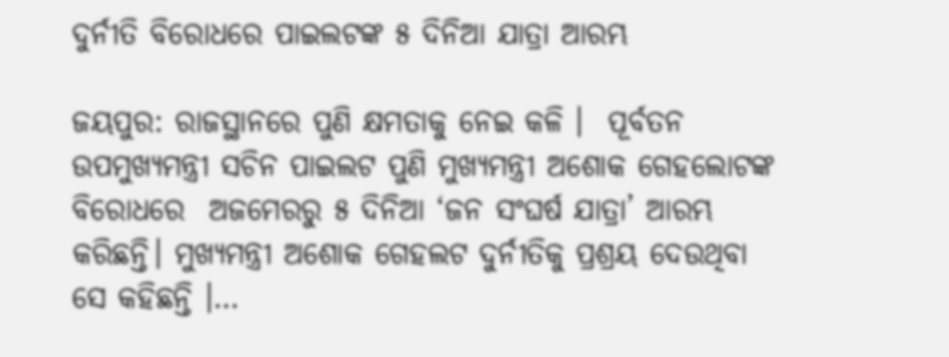ଦୁର୍ନୀତି ବିରୋଧରେ ପାଇଲଟଙ୍କ ୫ ଦିନିଆ ଯାତ୍ରା ଆରମ୍ଭ

ଜୟପୁର: ରାଜସ୍ଥାନରେ ପୁଣି କ୍ଷମତାକୁ ନେଇ କଳି ।  ପୂର୍ବତନ ଉପମୁଖ୍ୟମନ୍ତ୍ରୀ ସଚିନ ପାଇଲଟ ପୁଣି ମୁଖ୍ୟମନ୍ତ୍ରୀ ଅଶୋକ ଗେହଲୋଟଙ୍କ ବିରୋଧରେ  ଅଜମେରରୁ ୫ ଦିନିଆ ‘ଜନ ସଂଘର୍ଷ ଯାତ୍ରା’ ଆରମ୍ଭ କରିଛନ୍ତି। ମୁଖ୍ୟମନ୍ତ୍ରୀ ଅଶୋକ ଗେହଲଟ ଦୁର୍ନୀତିକୁ ପ୍ରଶ୍ରୟ ଦେଉଥିବା ସେ କହିଛନ୍ତି ।…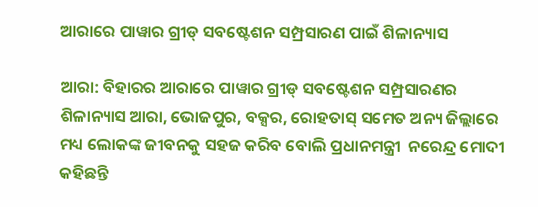ଆରାରେ ପାୱାର ଗ୍ରୀଡ୍ ସବଷ୍ଟେଶନ ସମ୍ପ୍ରସାରଣ ପାଇଁ ଶିଳାନ୍ୟାସ

ଆରା: ବିହାରର ଆରାରେ ପାୱାର ଗ୍ରୀଡ୍ ସବଷ୍ଟେଶନ ସମ୍ପ୍ରସାରଣର ଶିଳାନ୍ୟାସ ଆରା, ଭୋଜପୁର, ବକ୍ସର, ରୋହତାସ୍ ସମେତ ଅନ୍ୟ ଜିଲ୍ଲାରେ ମଧ୍ୟ ଲୋକଙ୍କ ଜୀବନକୁ ସହଜ କରିବ ବୋଲି ପ୍ରଧାନମନ୍ତ୍ରୀ  ନରେନ୍ଦ୍ର ମୋଦୀ କହିଛନ୍ତି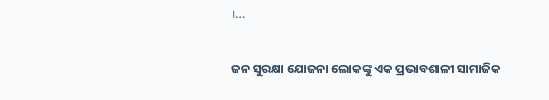।…

ଜନ ସୁରକ୍ଷା ଯୋଜନା ଲୋକଙ୍କୁ ଏକ ପ୍ରଭାବଶାଳୀ ସାମାଜିକ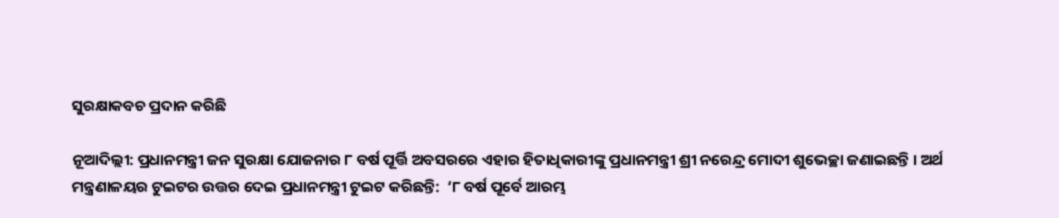ସୁରକ୍ଷାକବଚ ପ୍ରଦାନ କରିଛି

ନୂଆଦିଲ୍ଲୀ: ପ୍ରଧାନମନ୍ତ୍ରୀ ଜନ ସୁରକ୍ଷା ଯୋଜନାର ୮ ବର୍ଷ ପୂର୍ତ୍ତି ଅବସରରେ ଏହାର ହିତାଧିକାରୀଙ୍କୁ ପ୍ରଧାନମନ୍ତ୍ରୀ ଶ୍ରୀ ନରେନ୍ଦ୍ର ମୋଦୀ ଶୁଭେଚ୍ଛା ଜଣାଇଛନ୍ତି । ଅର୍ଥ ମନ୍ତ୍ରଣାଳୟର ଟୁଇଟର ଉତ୍ତର ଦେଇ ପ୍ରଧାନମନ୍ତ୍ରୀ ଟୁଇଟ କରିଛନ୍ତି:  ‘୮ ବର୍ଷ ପୂର୍ବେ ଆରମ୍ଭ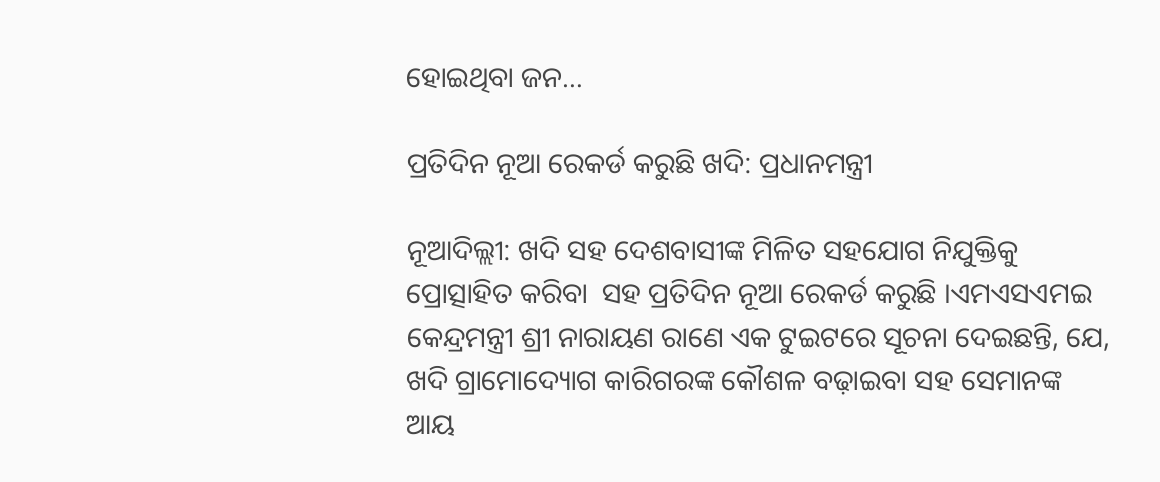ହୋଇଥିବା ଜନ…

ପ୍ରତିଦିନ ନୂଆ ରେକର୍ଡ କରୁଛି ଖଦି: ପ୍ରଧାନମନ୍ତ୍ରୀ

ନୂଆଦିଲ୍ଲୀ: ଖଦି ସହ ଦେଶବାସୀଙ୍କ ମିଳିତ ସହଯୋଗ ନିଯୁକ୍ତିକୁ ପ୍ରୋତ୍ସାହିତ କରିବା  ସହ ପ୍ରତିଦିନ ନୂଆ ରେକର୍ଡ କରୁଛି ।ଏମଏସଏମଇ କେନ୍ଦ୍ରମନ୍ତ୍ରୀ ଶ୍ରୀ ନାରାୟଣ ରାଣେ ଏକ ଟୁଇଟରେ ସୂଚନା ଦେଇଛନ୍ତି, ଯେ, ଖଦି ଗ୍ରାମୋଦ୍ୟୋଗ କାରିଗରଙ୍କ କୌଶଳ ବଢ଼ାଇବା ସହ ସେମାନଙ୍କ ଆୟ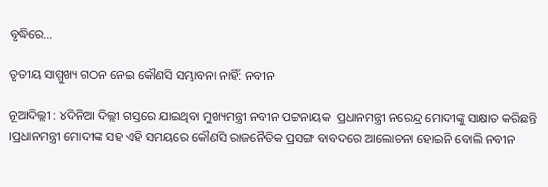ବୃଦ୍ଧିରେ…

ତୃତୀୟ ସାମ୍ମୁଖ୍ୟ ଗଠନ ନେଇ କୌଣସି ସମ୍ଭାବନା ନାହିଁ: ନବୀନ

ନୂଆଦିଲ୍ଲୀ : ୪ଦିନିଆ ଦିଲ୍ଲୀ ଗସ୍ତରେ ଯାଇଥିବା ମୁଖ୍ୟମନ୍ତ୍ରୀ ନବୀନ ପଟ୍ଟନାୟକ  ପ୍ରଧାନମନ୍ତ୍ରୀ ନରେନ୍ଦ୍ର ମୋଦୀଙ୍କୁ ସାକ୍ଷାତ କରିଛନ୍ତି  ।ପ୍ରଧାନମନ୍ତ୍ରୀ ମୋଦୀଙ୍କ ସହ ଏହି ସମୟରେ କୌଣସି ରାଜନୈତିକ ପ୍ରସଙ୍ଗ ବାବଦରେ ଆଲୋଚନା ହୋଇନି ବୋଲି ନବୀନ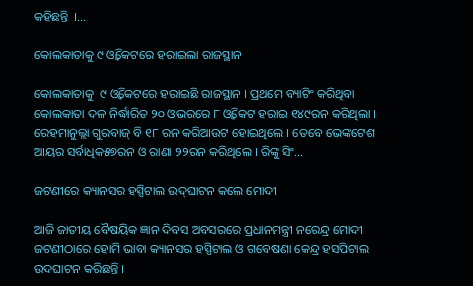କହିଛନ୍ତି  ।…

କୋଲକାତାକୁ ୯ ଓ୍ବିକେଟରେ ହରାଇଲା ରାଜସ୍ଥାନ

କୋଲକାତାକୁ  ୯ ଓ୍ବିକେଟରେ ହରାଇଛି ରାଜସ୍ଥାନ । ପ୍ରଥମେ ବ୍ୟାଟିଂ କରିଥିବା କୋଲକାତା ଦଳ ନିର୍ଦ୍ଧାରିତ ୨୦ ଓଭରରେ ୮ ଓ୍ବିକେଟ ହରାଇ ୧୪୯ରନ କରିଥିଲା । ରେହମାନୁଲ୍ଲା ଗୁରବାଜ୍ ବି ୧୮ ରନ କରିଆଉଟ ହୋଇଥିଲେ । ତେବେ ଭେଙ୍କଟେଶ ଆୟର ସର୍ବାଧିକ୫୭ରନ ଓ ରାଣା ୨୨ରନ କରିଥିଲେ । ରିଙ୍କୁ ସିଂ…

ଜଟଣୀରେ କ୍ୟାନସର ହସ୍ପିଟାଲ ଉଦ୍‌‌ଘାଟନ କଲେ ମୋଦୀ

ଆଜି ଜାତୀୟ ବୈଷୟିକ ଜ୍ଞାନ ଦିବସ ଅବସରରେ ପ୍ରଧାନମନ୍ତ୍ରୀ ନରେନ୍ଦ୍ର ମୋଦୀ  ଜଟଣୀଠାରେ ହୋମି ଭାବା କ୍ୟାନସର ହସ୍ପିଟାଲ ଓ ଗବେଷଣା କେନ୍ଦ୍ର ହସପିଟାଲ ଉଦଘାଟନ କରିଛନ୍ତି ।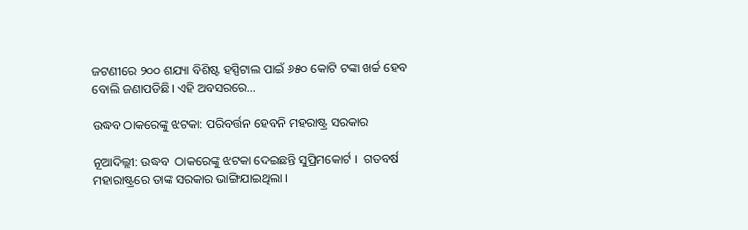ଜଟଣୀରେ ୨୦୦ ଶଯ୍ୟା ବିଶିଷ୍ଟ ହସ୍ପିଟାଲ ପାଇଁ ୬୫୦ କୋଟି ଟଙ୍କା ଖର୍ଚ୍ଚ ହେବ ବୋଲି ଜଣାପଡିଛି। ଏହି ଅବସରରେ…

ଉଦ୍ଧବ ଠାକରେଙ୍କୁ ଝଟକା: ପରିବର୍ତ୍ତନ ହେବନି ମହରାଷ୍ଟ୍ର ସରକାର

ନୂଆଦିଲ୍ଲୀ: ଉଦ୍ଧବ  ଠାକରେଙ୍କୁ ଝଟକା ଦେଇଛନ୍ତି ସୁପ୍ରିମକୋର୍ଟ ।  ଗତବର୍ଷ ମହାରାଷ୍ଟ୍ରରେ ତାଙ୍କ ସରକାର ଭାଙ୍ଗିଯାଇଥିଲା ।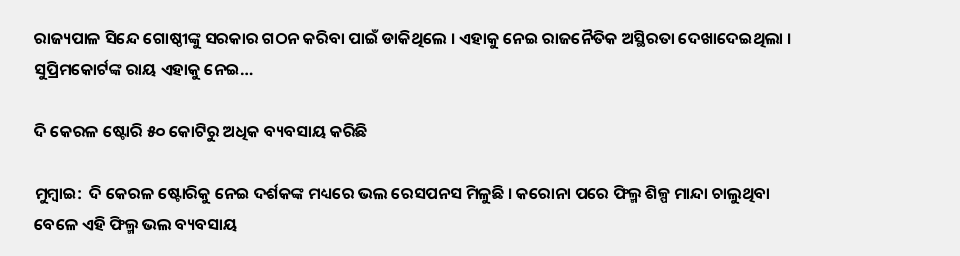ରାଜ୍ୟପାଳ ସିନ୍ଦେ ଗୋଷ୍ଠୀଙ୍କୁ ସରକାର ଗଠନ କରିବା ପାଇଁ ଡାକିଥିଲେ । ଏହାକୁ ନେଇ ରାଜନୈତିକ ଅସ୍ଥିରତା ଦେଖାଦେଇଥିଲା ।  ସୁପ୍ରିମକୋର୍ଟଙ୍କ ରାୟ ଏହାକୁ ନେଇ…

ଦି କେରଳ ଷ୍ଟୋରି ୫୦ କୋଟିରୁ ଅଧିକ ବ୍ୟବସାୟ କରିଛି

ମୁମ୍ବାଇ:  ଦି କେରଳ ଷ୍ଟୋରିକୁ ନେଇ ଦର୍ଶକଙ୍କ ମଧ୍ୟରେ ଭଲ ରେସପନସ ମିଳୁଛି । କରୋନା ପରେ ଫିଲ୍ମ ଶିଳ୍ପ ମାନ୍ଦା ଚାଲୁଥିବା ବେଳେ ଏହି ଫିଲ୍ମ ଭଲ ବ୍ୟବସାୟ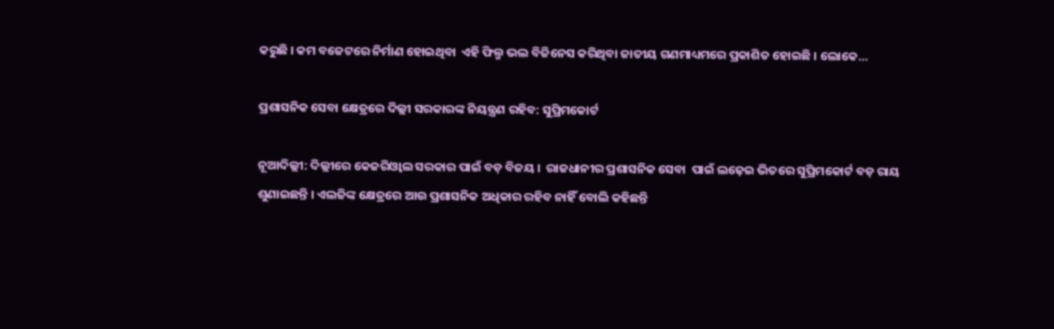କରୁଛି । କମ ବଜେଟରେ ନିର୍ମାଣ ହୋଇଥିବା  ଏହି ଫିଲ୍ମ ଭଲ ବିଜିନେସ କରିଥିବା ଜାତୀୟ ଗଣମାଧ୍ୟମରେ ପ୍ରକାଶିତ ହୋଇଛି । ଲୋକେ…

ପ୍ରଶାସନିକ ସେବା କ୍ଷେତ୍ରରେ ଦିଲ୍ଲୀ ସରକାରଙ୍କ ନିୟନ୍ତ୍ରଣ ରହିବ: ସୁପ୍ରିମକୋର୍ଟ

ନୂଆଦିଲ୍ଲୀ: ଦିଲ୍ଲୀରେ କେଜରିଓ୍ବାଲ ସରକାର ପାଇଁ ବଡ଼ ବିଜୟ ।  ରାଜଧାନୀର ପ୍ରଶାସନିକ ସେବା  ପାଇଁ ଲଢ଼େଇ ଭିତରେ ସୁପ୍ରିମକୋର୍ଟ ବଡ଼ ରାୟ ଶୁଣାଇଛନ୍ତି । ଏଲଜିଙ୍କ କ୍ଷେତ୍ରରେ ଆଉ ପ୍ରଶାସନିକ ଅଧିକାର ରହିବ ନାହିଁ ବୋଲି କହିଛନ୍ତି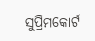ସୁପ୍ରିମକୋର୍ଟ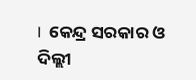।  କେନ୍ଦ୍ର ସରକାର ଓ ଦିଲ୍ଲୀ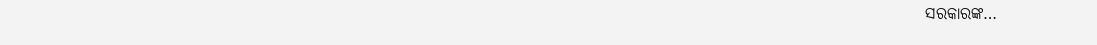ସରକାରଙ୍କ…